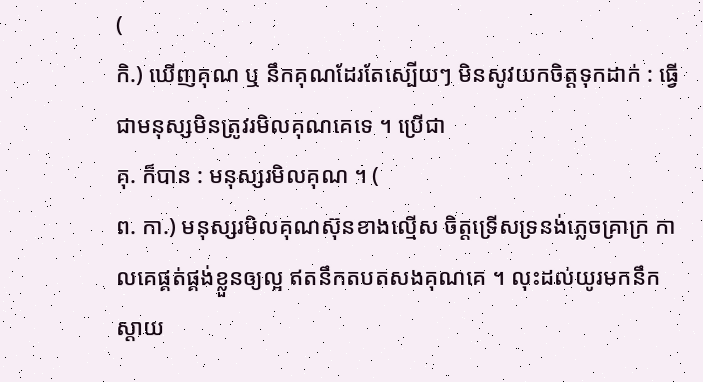(
កិ.) ឃើញគុណ ឬ នឹកគុណដែរតែស្បើយៗ មិនសូវយកចិត្តទុកដាក់ : ធ្វើជាមនុស្សមិនត្រូវរមិលគុណគេទេ ។ ប្រើជា
គុ. ក៏បាន : មនុស្សរមិលគុណ ។ (
ព. កា.) មនុស្សរមិលគុណស៊ុនខាងល្មើស ចិត្តទ្រើសទ្រនង់ភ្លេចគ្រាក្រ កាលគេផ្គត់ផ្គង់ខ្លួនឲ្យល្អ ឥតនឹកតបតសងគុណគេ ។ លុះដល់យូរមកនឹកស្ដាយ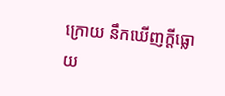ក្រោយ នឹកឃើញក្តីធ្លោយ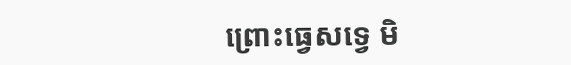ព្រោះធ្វេសទ្វេ មិ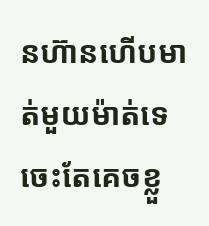នហ៊ានហើបមាត់មួយម៉ាត់ទេ ចេះតែគេចខ្លួ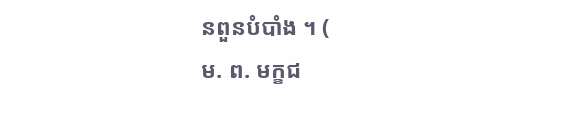នពួនបំបាំង ។ (
ម. ព. មក្ខជ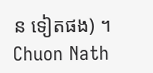ន ទៀតផង) ។
Chuon Nath